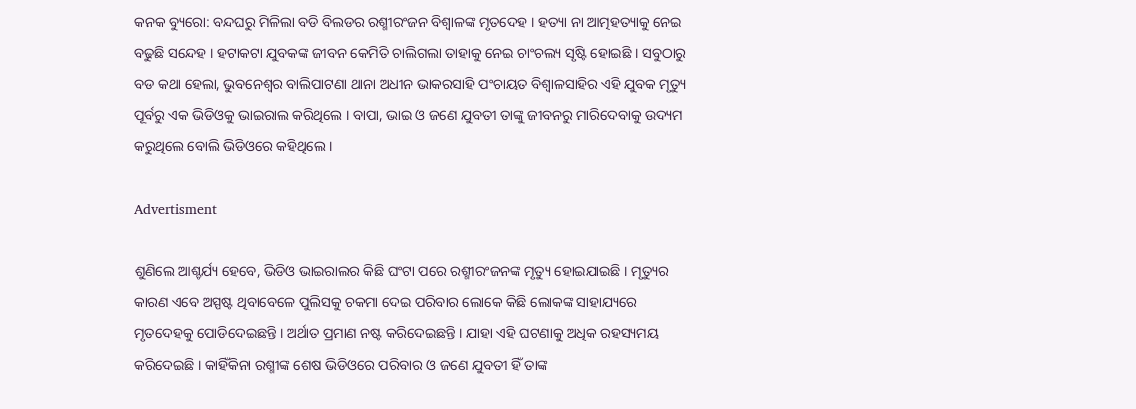କନକ ବ୍ୟୁରୋ: ବନ୍ଦଘରୁ ମିଳିଲା ବଡି ବିଲଡର ରଶ୍ମୀରଂଜନ ବିଶ୍ୱାଳଙ୍କ ମୃତଦେହ । ହତ୍ୟା ନା ଆତ୍ମହତ୍ୟାକୁ ନେଇ ବଢୁଛି ସନ୍ଦେହ । ହଟାକଟା ଯୁବକଙ୍କ ଜୀବନ କେମିତି ଚାଲିଗଲା ତାହାକୁ ନେଇ ଚାଂଚଲ୍ୟ ସୃଷ୍ଟି ହୋଇଛି । ସବୁଠାରୁ ବଡ କଥା ହେଲା, ଭୁବନେଶ୍ୱର ବାଲିପାଟଣା ଥାନା ଅଧୀନ ଭାକରସାହି ପଂଚାୟତ ବିଶ୍ୱାଳସାହିର ଏହି ଯୁବକ ମୃତ୍ୟୁ ପୂର୍ବରୁ ଏକ ଭିଡିଓକୁ ଭାଇରାଲ କରିଥିଲେ । ବାପା, ଭାଇ ଓ ଜଣେ ଯୁବତୀ ତାଙ୍କୁ ଜୀବନରୁ ମାରିଦେବାକୁ ଉଦ୍ୟମ କରୁଥିଲେ ବୋଲି ଭିଡିଓରେ କହିଥିଲେ ।

Advertisment

ଶୁଣିଲେ ଆଶ୍ଚର୍ଯ୍ୟ ହେବେ, ଭିଡିଓ ଭାଇରାଲର କିଛି ଘଂଟା ପରେ ରଶ୍ମୀରଂଜନଙ୍କ ମୃତ୍ୟୁ ହୋଇଯାଇଛି । ମୃତ୍ୟୁର କାରଣ ଏବେ ଅସ୍ପଷ୍ଟ ଥିବାବେଳେ ପୁଲିସକୁ ଚକମା ଦେଇ ପରିବାର ଲୋକେ କିଛି ଲୋକଙ୍କ ସାହାଯ୍ୟରେ ମୃତଦେହକୁ ପୋଡିଦେଇଛନ୍ତି । ଅର୍ଥାତ ପ୍ରମାଣ ନଷ୍ଟ କରିଦେଇଛନ୍ତି । ଯାହା ଏହି ଘଟଣାକୁ ଅଧିକ ରହସ୍ୟମୟ କରିଦେଇଛି । କାହିଁକିନା ରଶ୍ମୀଙ୍କ ଶେଷ ଭିଡିଓରେ ପରିବାର ଓ ଜଣେ ଯୁବତୀ ହିଁ ତାଙ୍କ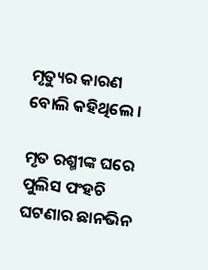ମୃତ୍ୟୁର କାରଣ ବୋଲି କହିଥିଲେ ।

ମୃତ ରଶ୍ମୀଙ୍କ ଘରେ ପୁଲିସ ପଂହଚି ଘଟଣାର ଛାନଭିନ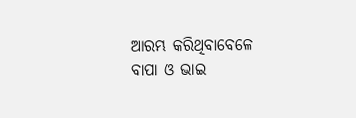ଆରମ୍ଭ କରିଥିବାବେଳେ ବାପା ଓ ଭାଇ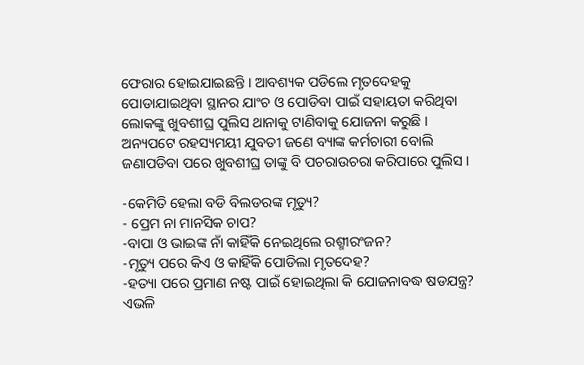ଫେରାର ହୋଇଯାଇଛନ୍ତି । ଆବଶ୍ୟକ ପଡିଲେ ମୃତଦେହକୁ ପୋଡାଯାଇଥିବା ସ୍ଥାନର ଯାଂଚ ଓ ପୋଡିବା ପାଇଁ ସହାୟତା କରିଥିବା ଲୋକଙ୍କୁ ଖୁବଶୀଘ୍ର ପୁଲିସ ଥାନାକୁ ଟାଣିବାକୁ ଯୋଜନା କରୁଛି । ଅନ୍ୟପଟେ ରହସ୍ୟମୟୀ ଯୁବତୀ ଜଣେ ବ୍ୟାଙ୍କ କର୍ମଚାରୀ ବୋଲି ଜଣାପଡିବା ପରେ ଖୁବଶୀଘ୍ର ତାଙ୍କୁ ବି ପଚରାଉଚରା କରିପାରେ ପୁଲିସ ।

-କେମିତି ହେଲା ବଡି ବିଲଡରଙ୍କ ମୃତ୍ୟୁ?
- ପ୍ରେମ ନା ମାନସିକ ଚାପ?
-ବାପା ଓ ଭାଇଙ୍କ ନାଁ କାହିଁକି ନେଇଥିଲେ ରଶ୍ମୀରଂଜନ?
-ମୃତ୍ୟୁ ପରେ କିଏ ଓ କାହିଁକି ପୋଡିଲା ମୃତଦେହ?
-ହତ୍ୟା ପରେ ପ୍ରମାଣ ନଷ୍ଟ ପାଇଁ ହୋଇଥିଲା କି ଯୋଜନାବଦ୍ଧ ଷଡଯନ୍ତ୍ର?
ଏଭଳି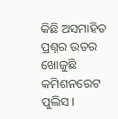କିଛି ଅସମାହିତ ପ୍ରଶ୍ନର ଉତର ଖୋଜୁଛି କମିଶନରେଟ ପୁଲିସ ।